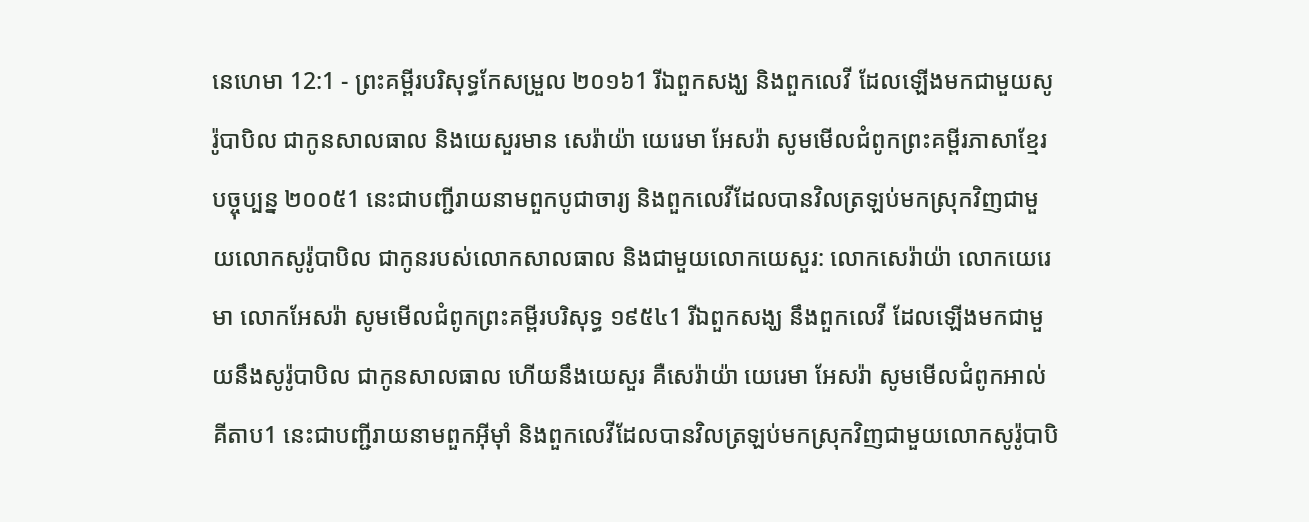នេហេមា 12:1 - ព្រះគម្ពីរបរិសុទ្ធកែសម្រួល ២០១៦1 រីឯពួកសង្ឃ និងពួកលេវី ដែលឡើងមកជាមួយសូរ៉ូបាបិល ជាកូនសាលធាល និងយេសួរមាន សេរ៉ាយ៉ា យេរេមា អែសរ៉ា សូមមើលជំពូកព្រះគម្ពីរភាសាខ្មែរបច្ចុប្បន្ន ២០០៥1 នេះជាបញ្ជីរាយនាមពួកបូជាចារ្យ និងពួកលេវីដែលបានវិលត្រឡប់មកស្រុកវិញជាមួយលោកសូរ៉ូបាបិល ជាកូនរបស់លោកសាលធាល និងជាមួយលោកយេសួរ: លោកសេរ៉ាយ៉ា លោកយេរេមា លោកអែសរ៉ា សូមមើលជំពូកព្រះគម្ពីរបរិសុទ្ធ ១៩៥៤1 រីឯពួកសង្ឃ នឹងពួកលេវី ដែលឡើងមកជាមួយនឹងសូរ៉ូបាបិល ជាកូនសាលធាល ហើយនឹងយេសួរ គឺសេរ៉ាយ៉ា យេរេមា អែសរ៉ា សូមមើលជំពូកអាល់គីតាប1 នេះជាបញ្ជីរាយនាមពួកអ៊ីមុាំ និងពួកលេវីដែលបានវិលត្រឡប់មកស្រុកវិញជាមួយលោកសូរ៉ូបាបិ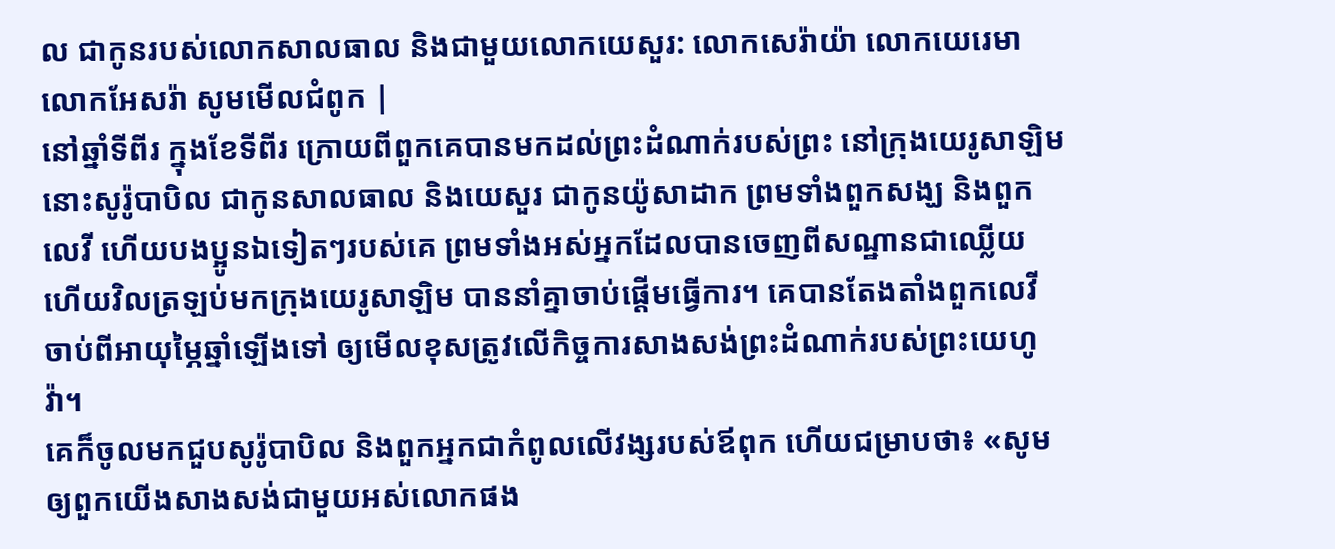ល ជាកូនរបស់លោកសាលធាល និងជាមួយលោកយេសួរ: លោកសេរ៉ាយ៉ា លោកយេរេមា លោកអែសរ៉ា សូមមើលជំពូក |
នៅឆ្នាំទីពីរ ក្នុងខែទីពីរ ក្រោយពីពួកគេបានមកដល់ព្រះដំណាក់របស់ព្រះ នៅក្រុងយេរូសាឡិម នោះសូរ៉ូបាបិល ជាកូនសាលធាល និងយេសួរ ជាកូនយ៉ូសាដាក ព្រមទាំងពួកសង្ឃ និងពួកលេវី ហើយបងប្អូនឯទៀតៗរបស់គេ ព្រមទាំងអស់អ្នកដែលបានចេញពីសណ្ឋានជាឈ្លើយ ហើយវិលត្រឡប់មកក្រុងយេរូសាឡិម បាននាំគ្នាចាប់ផ្ដើមធ្វើការ។ គេបានតែងតាំងពួកលេវី ចាប់ពីអាយុម្ភៃឆ្នាំឡើងទៅ ឲ្យមើលខុសត្រូវលើកិច្ចការសាងសង់ព្រះដំណាក់របស់ព្រះយេហូវ៉ា។
គេក៏ចូលមកជួបសូរ៉ូបាបិល និងពួកអ្នកជាកំពូលលើវង្សរបស់ឪពុក ហើយជម្រាបថា៖ «សូមឲ្យពួកយើងសាងសង់ជាមួយអស់លោកផង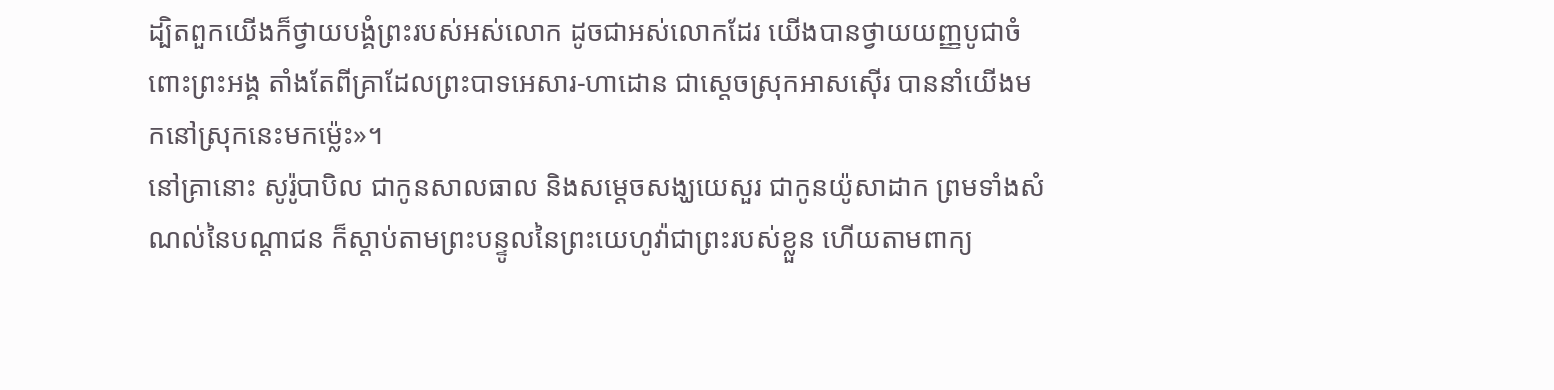ដ្បិតពួកយើងក៏ថ្វាយបង្គំព្រះរបស់អស់លោក ដូចជាអស់លោកដែរ យើងបានថ្វាយយញ្ញបូជាចំពោះព្រះអង្គ តាំងតែពីគ្រាដែលព្រះបាទអេសារ-ហាដោន ជាស្តេចស្រុកអាសស៊ើរ បាននាំយើងមកនៅស្រុកនេះមកម្ល៉េះ»។
នៅគ្រានោះ សូរ៉ូបាបិល ជាកូនសាលធាល និងសម្ដេចសង្ឃយេសួរ ជាកូនយ៉ូសាដាក ព្រមទាំងសំណល់នៃបណ្ដាជន ក៏ស្តាប់តាមព្រះបន្ទូលនៃព្រះយេហូវ៉ាជាព្រះរបស់ខ្លួន ហើយតាមពាក្យ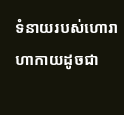ទំនាយរបស់ហោរាហាកាយដូចជា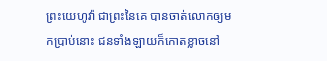ព្រះយេហូវ៉ា ជាព្រះនៃគេ បានចាត់លោកឲ្យមកប្រាប់នោះ ជនទាំងឡាយក៏កោតខ្លាចនៅ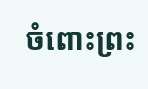ចំពោះព្រះ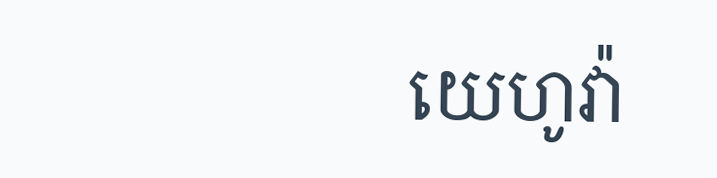យេហូវ៉ា